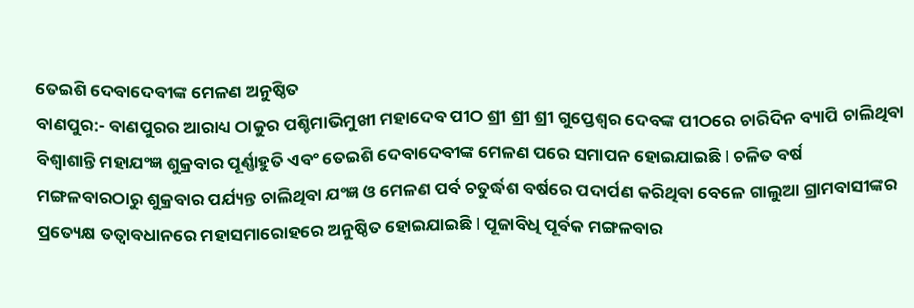ତେଇଶି ଦେବାଦେବୀଙ୍କ ମେଳଣ ଅନୁଷ୍ଠିତ
ବାଣପୁର:- ବାଣପୁରର ଆରାଧ୍ୟ ଠାକୁର ପଶ୍ଚିମାଭିମୁଖୀ ମହାଦେବ ପୀଠ ଶ୍ରୀ ଶ୍ରୀ ଶ୍ରୀ ଗୁପ୍ତେଶ୍ୱର ଦେବଙ୍କ ପୀଠରେ ଚାରିଦିନ ବ୍ୟାପି ଚାଲିଥିବା ବିଶ୍ୱାଶାନ୍ତି ମହାଯଂଜ୍ଞ ଶୁକ୍ରବାର ପୂର୍ଣ୍ଣାହୁତି ଏବଂ ତେଇଶି ଦେବାଦେବୀଙ୍କ ମେଳଣ ପରେ ସମାପନ ହୋଇଯାଇଛି l ଚଳିତ ବର୍ଷ ମଙ୍ଗଳବାରଠାରୁ ଶୁକ୍ରବାର ପର୍ଯ୍ୟନ୍ତ ଚାଲିଥିବା ଯଂଜ୍ଞ ଓ ମେଳଣ ପର୍ବ ଚତୁର୍ଦ୍ଧଶ ବର୍ଷରେ ପଦାର୍ପଣ କରିଥିବା ବେଳେ ଗାଲୁଆ ଗ୍ରାମବାସୀଙ୍କର ପ୍ରତ୍ୟେକ୍ଷ ତତ୍ୱାବଧାନରେ ମହାସମାରୋହରେ ଅନୁଷ୍ଠିତ ହୋଇଯାଇଛି l ପୂଜାବିଧି ପୂର୍ବକ ମଙ୍ଗଳବାର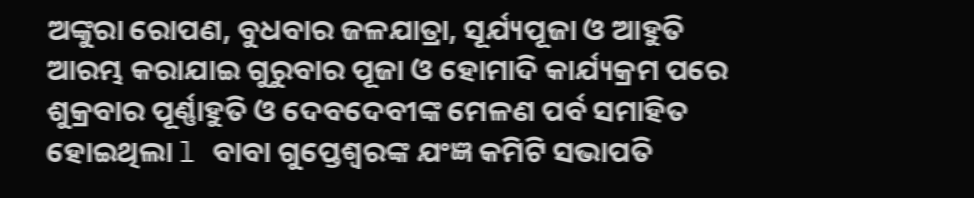ଅଙ୍କୁରା ରୋପଣ, ବୁଧବାର ଜଳଯାତ୍ରା, ସୂର୍ଯ୍ୟପୂଜା ଓ ଆହୁତି ଆରମ୍ଭ କରାଯାଇ ଗୁରୁବାର ପୂଜା ଓ ହୋମାଦି କାର୍ଯ୍ୟକ୍ରମ ପରେ ଶୁକ୍ରବାର ପୂର୍ଣ୍ଣାହୁତି ଓ ଦେବଦେବୀଙ୍କ ମେଳଣ ପର୍ବ ସମାହିତ ହୋଇଥିଲା l ବାବା ଗୁପ୍ତେଶ୍ୱରଙ୍କ ଯଂଜ୍ଞ କମିଟି ସଭାପତି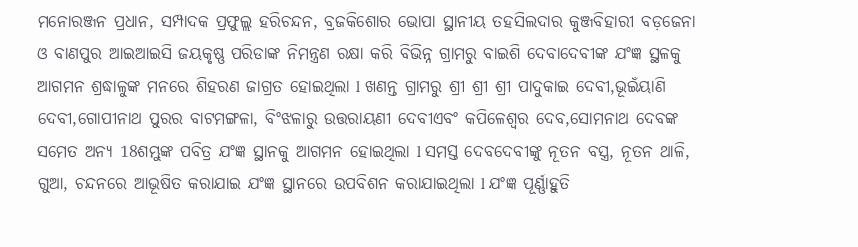ମନୋରଞ୍ଜନ ପ୍ରଧାନ, ସମ୍ପାଦକ ପ୍ରଫୁଲ୍ଲ ହରିଚନ୍ଦନ, ବ୍ରଜକିଶୋର ଭୋପା ସ୍ଥାନୀୟ ତହସିଲଦାର କୁଞ୍ଜବିହାରୀ ବଡ଼ଜେନା ଓ ବାଣପୁର ଆଇଆଇସି ଜୟକୃଷ୍ଣ ପରିଡାଙ୍କ ନିମନ୍ତ୍ରଣ ରକ୍ଷା କରି ବିଭିନ୍ନ ଗ୍ରାମରୁ ବାଇଶି ଦେବାଦେବୀଙ୍କ ଯଂଜ୍ଞ ସ୍ଥଳକୁ ଆଗମନ ଶ୍ରଦ୍ଧାଳୁଙ୍କ ମନରେ ଶିହରଣ ଜାଗ୍ରତ ହୋଇଥିଲା l ଖଣନ୍ତ ଗ୍ରାମରୁ ଶ୍ରୀ ଶ୍ରୀ ଶ୍ରୀ ପାଦୁକାଇ ଦେବୀ,ଭୂଇଁୟାଣି ଦେବୀ,ଗୋପୀନାଥ ପୁରର ବାଟମଙ୍ଗଳା, ବିଂଝଳାରୁ ଉତ୍ତରାୟଣୀ ଦେବୀଏବଂ କପିଳେଶ୍ୱର ଦେବ,ସୋମନାଥ ଦେବଙ୍କ ସମେତ ଅନ୍ୟ 18ଶମ୍ଭୁଙ୍କ ପବିତ୍ର ଯଂଜ୍ଞ ସ୍ଥାନକୁ ଆଗମନ ହୋଇଥିଲା l ସମସ୍ତ ଦେବଦେବୀଙ୍କୁ ନୂତନ ବସ୍ତ୍ର, ନୂତନ ଥାଳି, ଗୁଆ, ଚନ୍ଦନରେ ଆଭୂଷିତ କରାଯାଇ ଯଂଜ୍ଞ ସ୍ଥାନରେ ଉପବିଶନ କରାଯାଇଥିଲା l ଯଂଜ୍ଞ ପୂର୍ଣ୍ଣାହୁତି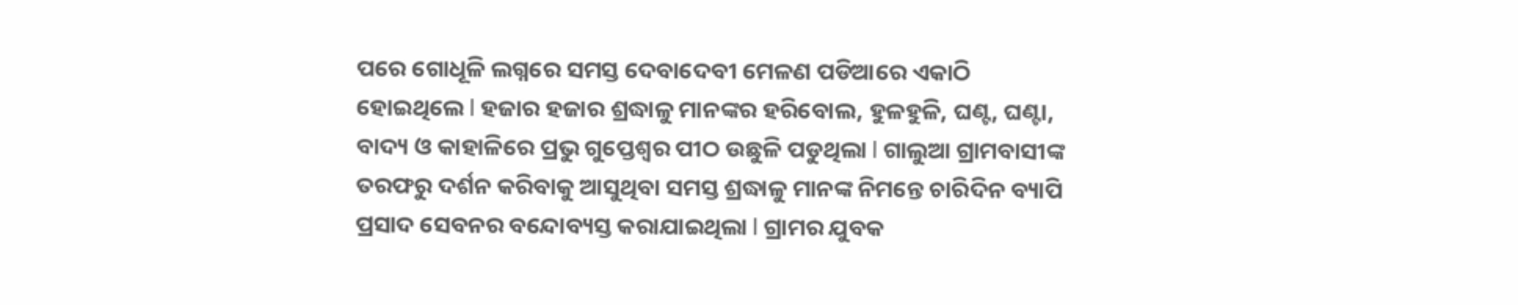ପରେ ଗୋଧୂଳି ଲଗ୍ନରେ ସମସ୍ତ ଦେବାଦେବୀ ମେଳଣ ପଡିଆରେ ଏକାଠି ହୋଇଥିଲେ l ହଜାର ହଜାର ଶ୍ରଦ୍ଧାଳୁ ମାନଙ୍କର ହରିବୋଲ, ହୁଳହୁଳି, ଘଣ୍ଟ, ଘଣ୍ଟା, ବାଦ୍ୟ ଓ କାହାଳିରେ ପ୍ରଭୁ ଗୁପ୍ତେଶ୍ୱର ପୀଠ ଉଛୁଳି ପଡୁଥିଲା l ଗାଲୁଆ ଗ୍ରାମବାସୀଙ୍କ ତରଫରୁ ଦର୍ଶନ କରିବାକୁ ଆସୁଥିବା ସମସ୍ତ ଶ୍ରଦ୍ଧାଳୁ ମାନଙ୍କ ନିମନ୍ତେ ଚାରିଦିନ ବ୍ୟାପି ପ୍ରସାଦ ସେବନର ବନ୍ଦୋବ୍ୟସ୍ତ କରାଯାଇଥିଲା l ଗ୍ରାମର ଯୁବକ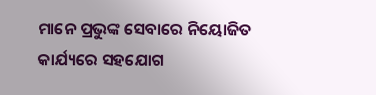ମାନେ ପ୍ରଭୁଙ୍କ ସେବାରେ ନିୟୋଜିତ କାର୍ଯ୍ୟରେ ସହଯୋଗ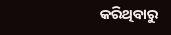କରିଥିବାରୁ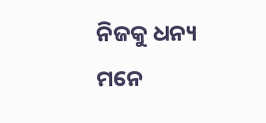ନିଜକୁ ଧନ୍ୟ ମନେ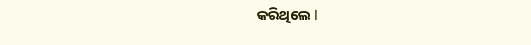କରିଥିଲେ l